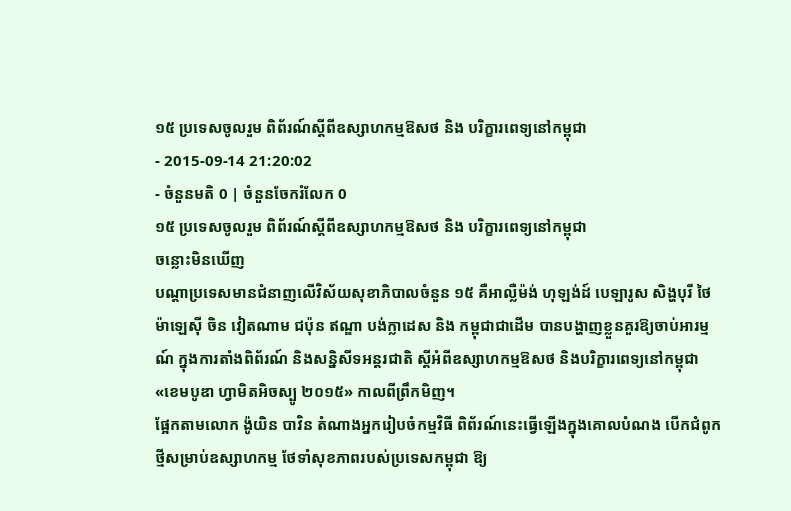១៥ ប្រទេសចូលរួម ពិព័រណ៍ស្ដីពីឧស្សាហកម្មឱសថ និង បរិក្ខារពេទ្យនៅកម្ពុជា
- 2015-09-14 21:20:02
- ចំនួនមតិ 0 | ចំនួនចែករំលែក 0
១៥ ប្រទេសចូលរួម ពិព័រណ៍ស្ដីពីឧស្សាហកម្មឱសថ និង បរិក្ខារពេទ្យនៅកម្ពុជា
ចន្លោះមិនឃើញ
បណ្ដាប្រទេសមានជំនាញលើវិស័យសុខាភិបាលចំនួន ១៥ គឺអាល្លឺម៉ង់ ហុឡង់ដ៍ បេឡារូស សិង្ហបុរី ថៃ ម៉ាឡេស៊ី ចិន វៀតណាម ជប៉ុន ឥណ្ឌា បង់ក្លាដេស និង កម្ពុជាជាដើម បានបង្ហាញខ្លួនគួរឱ្យចាប់អារម្មណ៍ ក្នុងការតាំងពិព័រណ៍ និងសន្និសីទអន្តរជាតិ ស្ដីអំពីឧស្សាហកម្មឱសថ និងបរិក្ខារពេទ្យនៅកម្ពុជា «ខេមបូឌា ហ្វាមិតអិចស្បូ ២០១៥» កាលពីព្រឹកមិញ។
ផ្អែកតាមលោក ង៉ូយិន បាវិន តំណាងអ្នករៀបចំកម្មវិធី ពិព័រណ៍នេះធ្វើឡើងក្នុងគោលបំណង បើកជំពូកថ្មីសម្រាប់ឧស្សាហកម្ម ថែទាំសុខភាពរបស់ប្រទេសកម្ពុជា ឱ្យ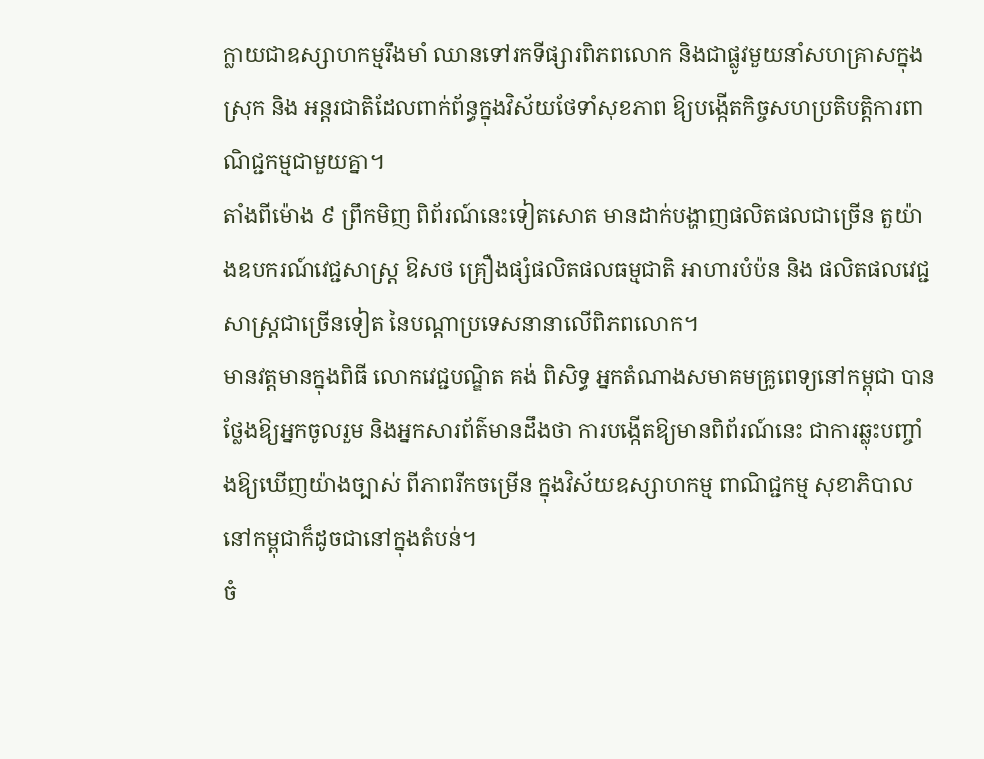ក្លាយជាឧស្សាហកម្មរឹងមាំ ឈានទៅរកទីផ្សារពិភពលោក និងជាផ្លូវមួយនាំសហគ្រាសក្នុងស្រុក និង អន្តរជាតិដែលពាក់ព័ន្ធក្នុងវិស័យថែទាំសុខភាព ឱ្យបង្កើតកិច្ចសហប្រតិបត្តិការពាណិជ្ជកម្មជាមួយគ្នា។
តាំងពីម៉ោង ៩ ព្រឹកមិញ ពិព័រណ៍នេះទៀតសោត មានដាក់បង្ហាញផលិតផលជាច្រើន តួយ៉ាងឧបករណ៍វេជ្ជសាស្ត្រ ឱសថ គ្រឿងផ្សំផលិតផលធម្មជាតិ អាហារបំប៉ន និង ផលិតផលវេជ្ជសាស្ត្រជាច្រើនទៀត នៃបណ្ដាប្រទេសនានាលើពិភពលោក។
មានវត្តមានក្នុងពិធី លោកវេជ្ជបណ្ឌិត គង់ ពិសិទ្ធ អ្នកតំណាងសមាគមគ្រូពេទ្យនៅកម្ពុជា បានថ្លែងឱ្យអ្នកចូលរួម និងអ្នកសារព័ត៌មានដឹងថា ការបង្កើតឱ្យមានពិព័រណ៍នេះ ជាការឆ្លុះបញ្ចាំងឱ្យឃើញយ៉ាងច្បាស់ ពីភាពរីកចម្រើន ក្នុងវិស័យឧស្សាហកម្ម ពាណិជ្ជកម្ម សុខាភិបាល នៅកម្ពុជាក៏ដូចជានៅក្នុងតំបន់។
ចំ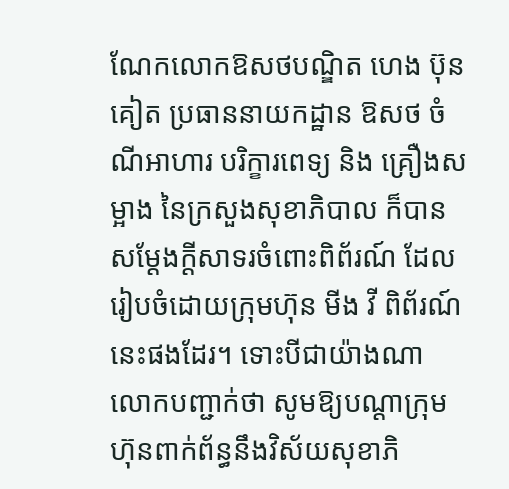ណែកលោកឱសថបណ្ឌិត ហេង ប៊ុនគៀត ប្រធាននាយកដ្ឋាន ឱសថ ចំណីអាហារ បរិក្ខារពេទ្យ និង គ្រឿងសម្អាង នៃក្រសួងសុខាភិបាល ក៏បានសម្ដែងក្ដីសាទរចំពោះពិព័រណ៍ ដែលរៀបចំដោយក្រុមហ៊ុន មីង វី ពិព័រណ៍ នេះផងដែរ។ ទោះបីជាយ៉ាងណា លោកបញ្ជាក់ថា សូមឱ្យបណ្ដាក្រុមហ៊ុនពាក់ព័ន្ធនឹងវិស័យសុខាភិ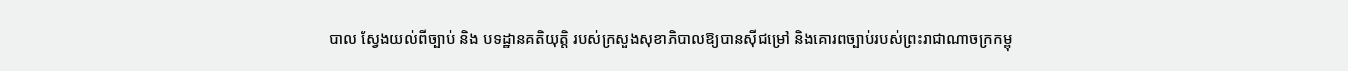បាល ស្វែងយល់ពីច្បាប់ និង បទដ្ឋានគតិយុត្តិ របស់ក្រសួងសុខាភិបាលឱ្យបានស៊ីជម្រៅ និងគោរពច្បាប់របស់ព្រះរាជាណាចក្រកម្ពុ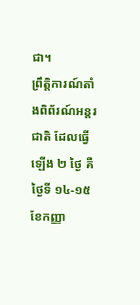ជា។
ព្រឹត្តិការណ៍តាំងពិព័រណ៍អន្តរជាតិ ដែលធ្វើឡើង ២ ថ្ងៃ គឺថ្ងៃទី ១៤-១៥ ខែកញ្ញា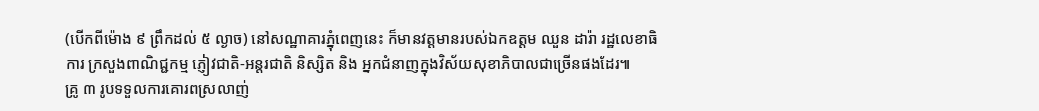(បើកពីម៉ោង ៩ ព្រឹកដល់ ៥ ល្ងាច) នៅសណ្ឋាគារភ្នំុពេញនេះ ក៏មានវត្តមានរបស់ឯកឧត្ដម ឈួន ដារ៉ា រដ្ឋលេខាធិការ ក្រសួងពាណិជ្ជកម្ម ភ្ញៀវជាតិ-អន្តរជាតិ និស្សិត និង អ្នកជំនាញក្នុងវិស័យសុខាភិបាលជាច្រើនផងដែរ៕
គ្រូ ៣ រូបទទួលការគោរពស្រលាញ់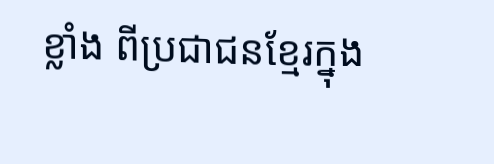ខ្លាំង ពីប្រជាជនខ្មែរក្នុង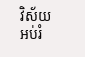វិស័យអប់រំ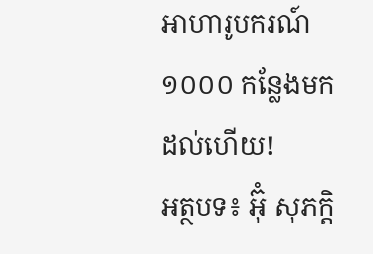អាហារូបករណ៍ ១០០០ កន្លែងមកដល់ហើយ!
អត្ថបទ៖ អ៊ុំ សុភក្តិ